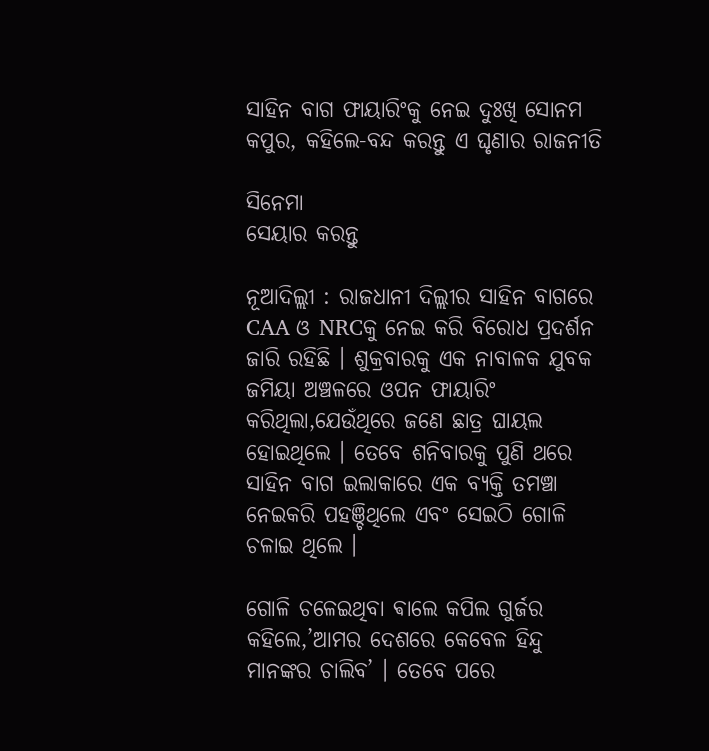ସାହିନ ବାଗ ଫାୟାରିଂକୁ ନେଇ ଦୁଃଖି ସୋନମ କପୁର, କହିଲେ-ବନ୍ଦ କରନ୍ତୁ ଏ ଘୃଣାର ରାଜନୀତି

ସିନେମା
ସେୟାର କରନ୍ତୁ

ନୂଆଦିଲ୍ଲୀ : ରାଜଧାନୀ ଦିଲ୍ଲୀର ସାହିନ ବାଗରେ CAA ଓ NRCକୁ ନେଇ କରି ବିରୋଧ ପ୍ରଦର୍ଶନ ଜାରି ରହିଛି । ଶୁକ୍ରବାରକୁ ଏକ ନାବାଳକ ଯୁବକ ଜମିୟା ଅଞ୍ଚଳରେ ଓପନ ଫାୟାରିଂ କରିଥିଲା,ଯେଉଁଥିରେ ଜଣେ ଛାତ୍ର ଘାୟଲ ହୋଇଥିଲେ । ତେବେ ଶନିବାରକୁ ପୁଣି ଥରେ ସାହିନ ବାଗ ଇଲାକାରେ ଏକ ବ୍ୟକ୍ତି ତମଞ୍ଚା ନେଇକରି ପହଞ୍ଚିଥିଲେ ଏବଂ ସେଇଠି ଗୋଳି ଚଳାଇ ଥିଲେ ।

ଗୋଳି ଚଳେଇଥିବା ଵାଲେ କପିଲ ଗୁର୍ଜର କହିଲେ,’ଆମର ଦେଶରେ କେବେଳ ହିନ୍ଦୁ ମାନଙ୍କର ଚାଲିବ’ । ତେବେ ପରେ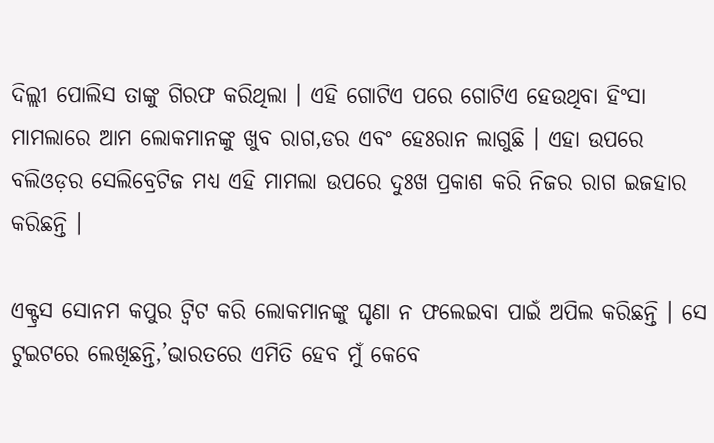ଦିଲ୍ଲୀ ପୋଲିସ ତାଙ୍କୁ ଗିରଫ କରିଥିଲା । ଏହି ଗୋଟିଏ ପରେ ଗୋଟିଏ ହେଉଥିବା ହିଂସା ମାମଲାରେ ଆମ ଲୋକମାନଙ୍କୁ ଖୁବ ରାଗ,ଡର ଏବଂ ହେଃରାନ ଲାଗୁଛି । ଏହା ଉପରେ ବଲିଓଡ଼ର ସେଲିବ୍ରେଟିଜ ମଧ୍ୟ ଏହି ମାମଲା ଉପରେ ଦୁଃଖ ପ୍ରକାଶ କରି ନିଜର ରାଗ ଇଜହାର କରିଛନ୍ତି ।

ଏକ୍ଟ୍ରସ ସୋନମ କପୁର ଟ୍ୱିଟ କରି ଲୋକମାନଙ୍କୁ ଘୃଣା ନ ଫଲେଇବା ପାଇଁ ଅପିଲ କରିଛନ୍ତି । ସେ ଟୁଇଟରେ ଲେଖିଛନ୍ତି,’ଭାରତରେ ଏମିତି ହେବ ମୁଁ କେବେ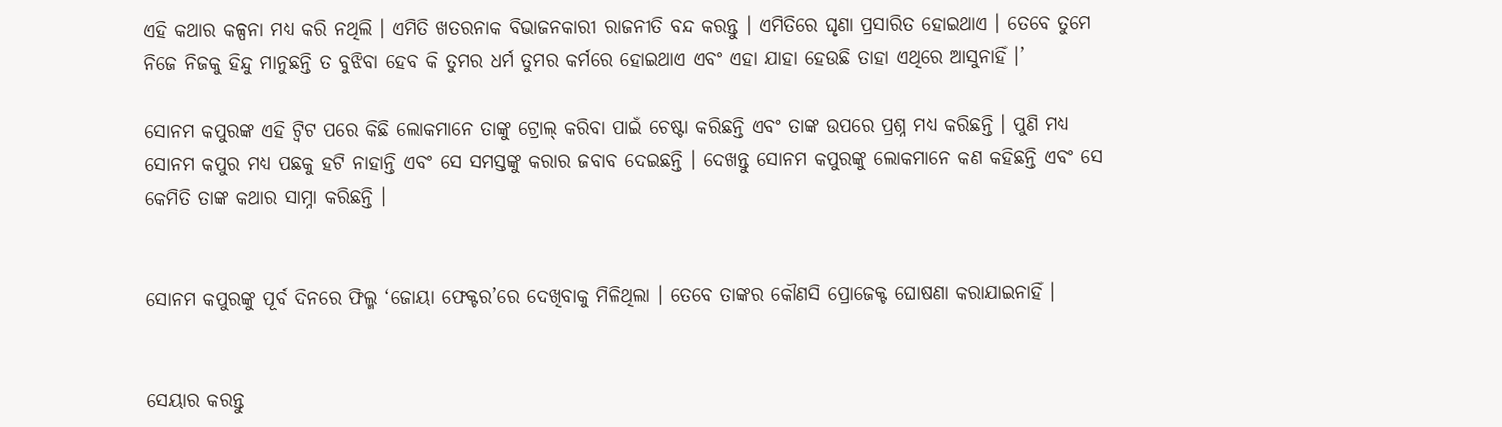ଏହି କଥାର କଳ୍ପନା ମଧ୍ୟ କରି ନଥିଲି । ଏମିତି ଖତରନାକ ବିଭାଜନକାରୀ ରାଜନୀତି ବନ୍ଦ କରନ୍ତୁ । ଏମିତିରେ ଘୃଣା ପ୍ରସାରିତ ହୋଇଥାଏ । ତେବେ ତୁମେ ନିଜେ ନିଜକୁ ହିନ୍ଦୁ ମାନୁଛନ୍ତି ତ ବୁଝିବା ହେବ କି ତୁମର ଧର୍ମ ତୁମର କର୍ମରେ ହୋଇଥାଏ ଏବଂ ଏହା ଯାହା ହେଉଛି ତାହା ଏଥିରେ ଆସୁନାହିଁ ।’

ସୋନମ କପୁରଙ୍କ ଏହି ଟ୍ୱିଟ ପରେ କିଛି ଲୋକମାନେ ତାଙ୍କୁ ଟ୍ରୋଲ୍ କରିବା ପାଇଁ ଚେଷ୍ଟା କରିଛନ୍ତି ଏବଂ ତାଙ୍କ ଉପରେ ପ୍ରଶ୍ନ ମଧ୍ୟ କରିଛନ୍ତି । ପୁଣି ମଧ୍ୟ ସୋନମ କପୁର ମଧ୍ୟ ପଛକୁ ହଟି ନାହାନ୍ତି ଏବଂ ସେ ସମସ୍ତଙ୍କୁ କରାର ଜବାବ ଦେଇଛନ୍ତି । ଦେଖନ୍ତୁ ସୋନମ କପୁରଙ୍କୁ ଲୋକମାନେ କଣ କହିଛନ୍ତି ଏବଂ ସେ କେମିତି ତାଙ୍କ କଥାର ସାମ୍ନା କରିଛନ୍ତି ।


ସୋନମ କପୁରଙ୍କୁ ପୂର୍ବ ଦିନରେ ଫିଲ୍ମ ‘ଜୋୟା ଫେକ୍ଟର’ରେ ଦେଖିବାକୁ ମିଳିଥିଲା । ତେବେ ତାଙ୍କର କୌଣସି ପ୍ରୋଜେକ୍ଟ ଘୋଷଣା କରାଯାଇନାହିଁ ।


ସେୟାର କରନ୍ତୁ